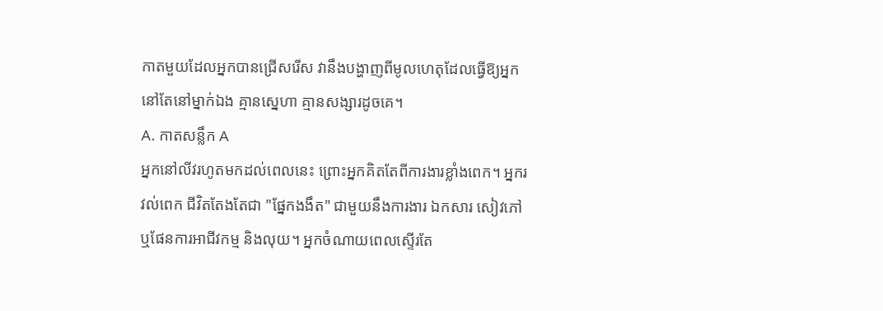កាតមួយដែលអ្នកបានជ្រើសរើស វានឹងបង្ហាញពីមូលហេតុដែលធ្វើឱ្យអ្នកនៅតែនៅម្នាក់ឯង គ្មានស្នេហា គ្មានសង្សារដូចគេ។
A. កាតសន្លឹក A
អ្នកនៅលីវរហូតមកដល់ពេលនេះ ព្រោះអ្នកគិតតែពីការងារខ្លាំងពេក។ អ្នករវល់ពេក ជីវិតតែងតែជា "ផ្នែកងងឹត" ជាមួយនឹងការងារ ឯកសារ សៀវភៅ ឬផែនការអាជីវកម្ម និងលុយ។ អ្នកចំណាយពេលស្ទើរតែ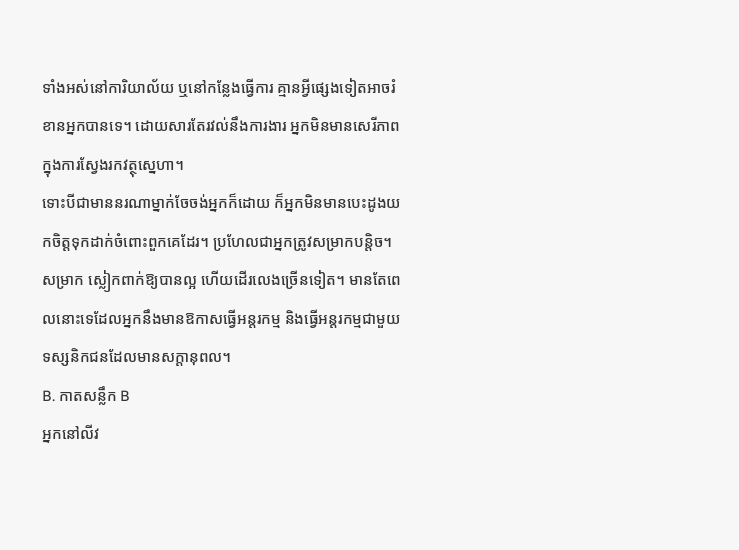ទាំងអស់នៅការិយាល័យ ឬនៅកន្លែងធ្វើការ គ្មានអ្វីផ្សេងទៀតអាចរំខានអ្នកបានទេ។ ដោយសារតែរវល់នឹងការងារ អ្នកមិនមានសេរីភាពក្នុងការស្វែងរកវត្ថុស្នេហា។
ទោះបីជាមាននរណាម្នាក់ចែចង់អ្នកក៏ដោយ ក៏អ្នកមិនមានបេះដូងយកចិត្តទុកដាក់ចំពោះពួកគេដែរ។ ប្រហែលជាអ្នកត្រូវសម្រាកបន្តិច។ សម្រាក ស្លៀកពាក់ឱ្យបានល្អ ហើយដើរលេងច្រើនទៀត។ មានតែពេលនោះទេដែលអ្នកនឹងមានឱកាសធ្វើអន្តរកម្ម និងធ្វើអន្តរកម្មជាមួយទស្សនិកជនដែលមានសក្តានុពល។
B. កាតសន្លឹក B
អ្នកនៅលីវ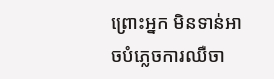ព្រោះអ្នក មិនទាន់អាចបំភ្លេចការឈឺចា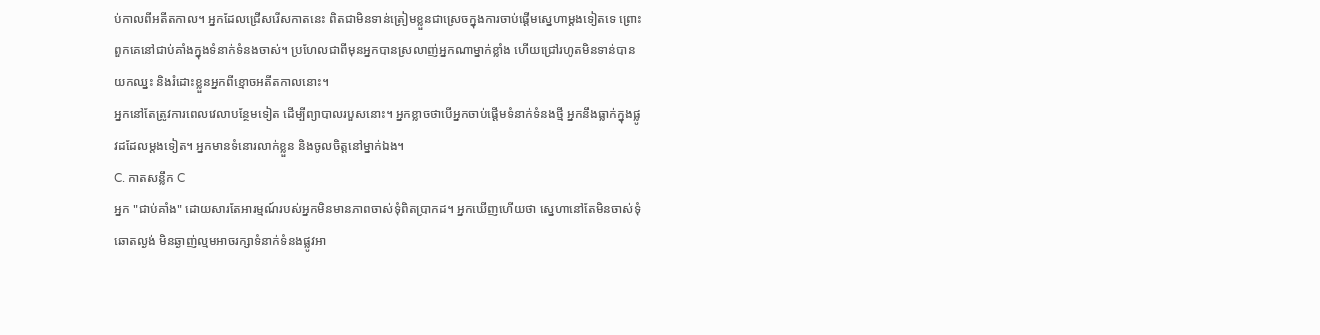ប់កាលពីអតីតកាល។ អ្នកដែលជ្រើសរើសកាតនេះ ពិតជាមិនទាន់ត្រៀមខ្លួនជាស្រេចក្នុងការចាប់ផ្ដើមស្នេហាម្ដងទៀតទេ ព្រោះពួកគេនៅជាប់គាំងក្នុងទំនាក់ទំនងចាស់។ ប្រហែលជាពីមុនអ្នកបានស្រលាញ់អ្នកណាម្នាក់ខ្លាំង ហើយជ្រៅរហូតមិនទាន់បានយកឈ្នះ និងរំដោះខ្លួនអ្នកពីខ្មោចអតីតកាលនោះ។
អ្នកនៅតែត្រូវការពេលវេលាបន្ថែមទៀត ដើម្បីព្យាបាលរបួសនោះ។ អ្នកខ្លាចថាបើអ្នកចាប់ផ្ដើមទំនាក់ទំនងថ្មី អ្នកនឹងធ្លាក់ក្នុងផ្លូវដដែលម្តងទៀត។ អ្នកមានទំនោរលាក់ខ្លួន និងចូលចិត្តនៅម្នាក់ឯង។
C. កាតសន្លឹក C
អ្នក "ជាប់គាំង" ដោយសារតែអារម្មណ៍របស់អ្នកមិនមានភាពចាស់ទុំពិតប្រាកដ។ អ្នកឃើញហើយថា ស្នេហានៅតែមិនចាស់ទុំ ឆោតល្ងង់ មិនឆ្ងាញ់ល្មមអាចរក្សាទំនាក់ទំនងផ្លូវអា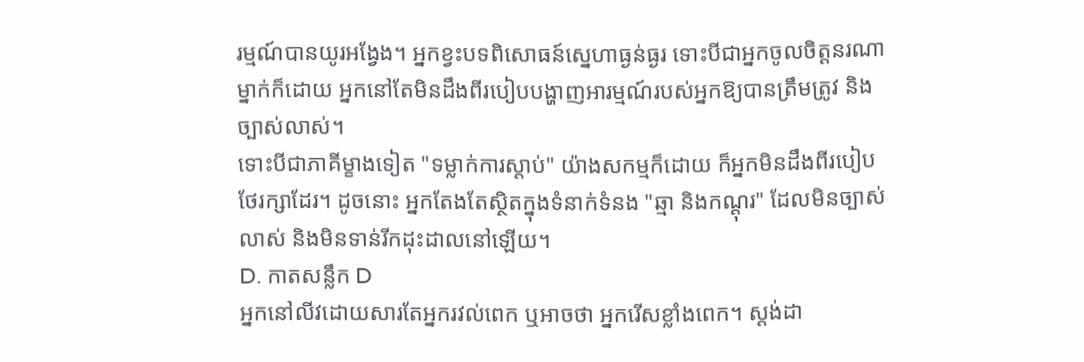រម្មណ៍បានយូរអង្វែង។ អ្នកខ្វះបទពិសោធន៍ស្នេហាធ្ងន់ធ្ងរ ទោះបីជាអ្នកចូលចិត្តនរណាម្នាក់ក៏ដោយ អ្នកនៅតែមិនដឹងពីរបៀបបង្ហាញអារម្មណ៍របស់អ្នកឱ្យបានត្រឹមត្រូវ និងច្បាស់លាស់។
ទោះបីជាភាគីម្ខាងទៀត "ទម្លាក់ការស្តាប់" យ៉ាងសកម្មក៏ដោយ ក៏អ្នកមិនដឹងពីរបៀបថែរក្សាដែរ។ ដូចនោះ អ្នកតែងតែស្ថិតក្នុងទំនាក់ទំនង "ឆ្មា និងកណ្ដុរ" ដែលមិនច្បាស់លាស់ និងមិនទាន់រីកដុះដាលនៅឡើយ។
D. កាតសន្លឹក D
អ្នកនៅលីវដោយសារតែអ្នករវល់ពេក ឬអាចថា អ្នករើសខ្លាំងពេក។ ស្តង់ដា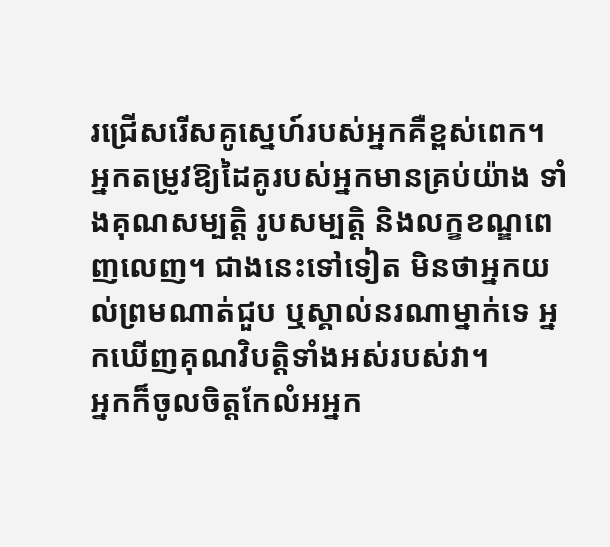រជ្រើសរើសគូស្នេហ៍របស់អ្នកគឺខ្ពស់ពេក។ អ្នកតម្រូវឱ្យដៃគូរបស់អ្នកមានគ្រប់យ៉ាង ទាំងគុណសម្បត្តិ រូបសម្បត្តិ និងលក្ខខណ្ឌពេញលេញ។ ជាងនេះទៅទៀត មិនថាអ្នកយល់ព្រមណាត់ជួប ឬស្គាល់នរណាម្នាក់ទេ អ្នកឃើញគុណវិបត្តិទាំងអស់របស់វា។
អ្នកក៏ចូលចិត្តកែលំអអ្នក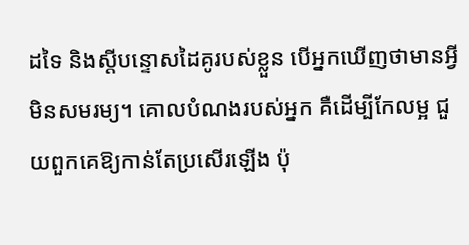ដទៃ និងស្តីបន្ទោសដៃគូរបស់ខ្លួន បើអ្នកឃើញថាមានអ្វីមិនសមរម្យ។ គោលបំណងរបស់អ្នក គឺដើម្បីកែលម្អ ជួយពួកគេឱ្យកាន់តែប្រសើរឡើង ប៉ុ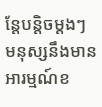ន្តែបន្តិចម្តងៗ មនុស្សនឹងមានអារម្មណ៍ខ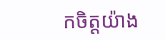កចិត្តយ៉ាង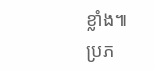ខ្លាំង៕
ប្រភ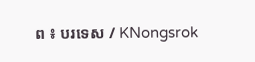ព ៖ បរទេស / KNongsrok